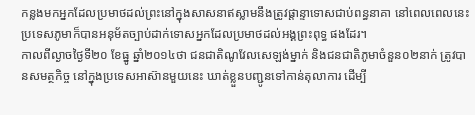កន្លងមកអ្នកដែលប្រមាថដល់ព្រះនៅក្នុងសាសនាឥស្លាមនឹងត្រូវផ្តាន្ទាទោសជាប់ពន្ធនាគា នៅពេលពេលនេះប្រទេសភូមាក៏បានអនុម័តច្បាប់ដាក់ទោសអ្នកដែលប្រមាថដល់អង្គព្រះពុទ្ធ ផងដែរ។
កាលពីល្ងាចថ្ងៃទី២០ ខែធ្នូ ឆ្នាំ២០១៤ថា ជនជាតិណូវែលសេឡង់ម្នាក់ និងជនជាតិភូមាចំនួន០២នាក់ ត្រូវបានសមត្ថកិច្ច នៅក្នុងប្រទេសអាស៊ានមួយនេះ ឃាត់ខ្លួនបញ្ជូនទៅកាន់តុលាការ ដើម្បី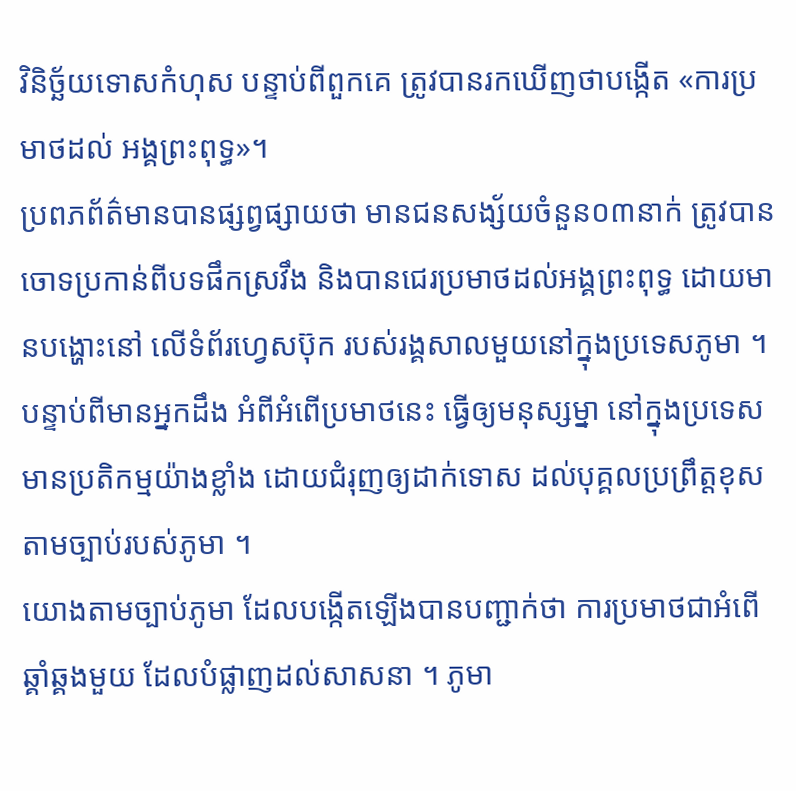វិនិច្ឆ័យទោសកំហុស បន្ទាប់ពីពួកគេ ត្រូវបានរកឃើញថាបង្កើត «ការប្រមាថដល់ អង្គព្រះពុទ្ធ»។
ប្រពភព័ត៌មានបានផ្សព្វផ្សាយថា មានជនសង្ស័យចំនួន០៣នាក់ ត្រូវបានចោទប្រកាន់ពីបទផឹកស្រវឹង និងបានជេរប្រមាថដល់អង្គព្រះពុទ្ធ ដោយមានបង្ហោះនៅ លើទំព័រហ្វេសប៊ុក របស់រង្គសាលមួយនៅក្នុងប្រទេសភូមា ។
បន្ទាប់ពីមានអ្នកដឹង អំពីអំពើប្រមាថនេះ ធ្វើឲ្យមនុស្សម្នា នៅក្នុងប្រទេសមានប្រតិកម្មយ៉ាងខ្លាំង ដោយជំរុញឲ្យដាក់ទោស ដល់បុគ្គលប្រព្រឹត្តខុស តាមច្បាប់របស់ភូមា ។
យោងតាមច្បាប់ភូមា ដែលបង្កើតឡើងបានបញ្ជាក់ថា ការប្រមាថជាអំពើឆ្គាំឆ្គងមួយ ដែលបំផ្លាញដល់សាសនា ។ ភូមា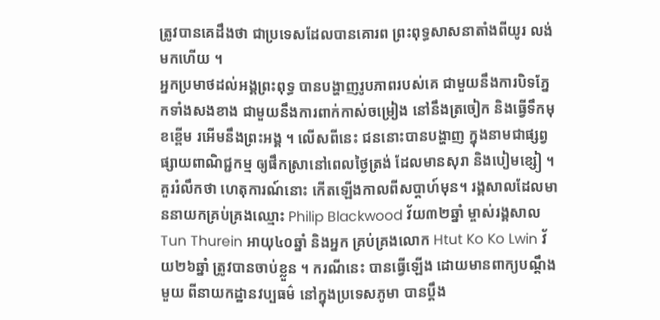ត្រូវបានគេដឹងថា ជាប្រទេសដែលបានគោរព ព្រះពុទ្ធសាសនាតាំងពីយូរ លង់មកហើយ ។
អ្នកប្រមាថដល់អង្គព្រះពុទ្ធ បានបង្ហាញរូបភាពរបស់គេ ជាមួយនឹងការបិទភ្នែកទាំងសងខាង ជាមួយនឹងការពាក់កាស់ចម្រៀង នៅនឹងត្រចៀក និងធ្វើទឹកមុខខ្ពើម រអើមនឹងព្រះអង្គ ។ លើសពីនេះ ជននោះបានបង្ហាញ ក្នុងនាមជាផ្សព្វផ្សាយពាណិជ្ជកម្ម ឲ្យផឹកស្រានៅពេលថ្ងៃត្រង់ ដែលមានសុរា និងបៀមខ្សៀ ។
គួររំលឹកថា ហេតុការណ៍នោះ កើតឡើងកាលពីសប្តាហ៍មុន។ រង្គសាលដែលមាននាយកគ្រប់គ្រងឈ្មោះ Philip Blackwood វ័យ៣២ឆ្នាំ ម្ចាស់រង្គសាល Tun Thurein អាយុ៤០ឆ្នាំ និងអ្នក គ្រប់គ្រងលោក Htut Ko Ko Lwin វ័យ២៦ឆ្នាំ ត្រូវបានចាប់ខ្លួន ។ ករណីនេះ បានធ្វើឡើង ដោយមានពាក្យបណ្តឹងមួយ ពីនាយកដ្ឋានវប្បធម៌ នៅក្នុងប្រទេសភូមា បានប្តឹង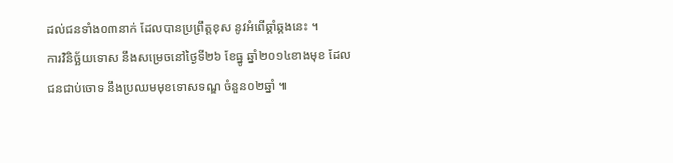ដល់ជនទាំង០៣នាក់ ដែលបានប្រព្រឹត្តខុស នូវអំពើឆ្គាំឆ្គងនេះ ។
ការវិនិច្ឆ័យទោស នឹងសម្រេចនៅថ្ងៃទី២៦ ខែធ្នូ ឆ្នាំ២០១៤ខាងមុខ ដែលជនជាប់ចោទ នឹងប្រឈមមុខទោសទណ្ឌ ចំនួន០២ឆ្នាំ ៕